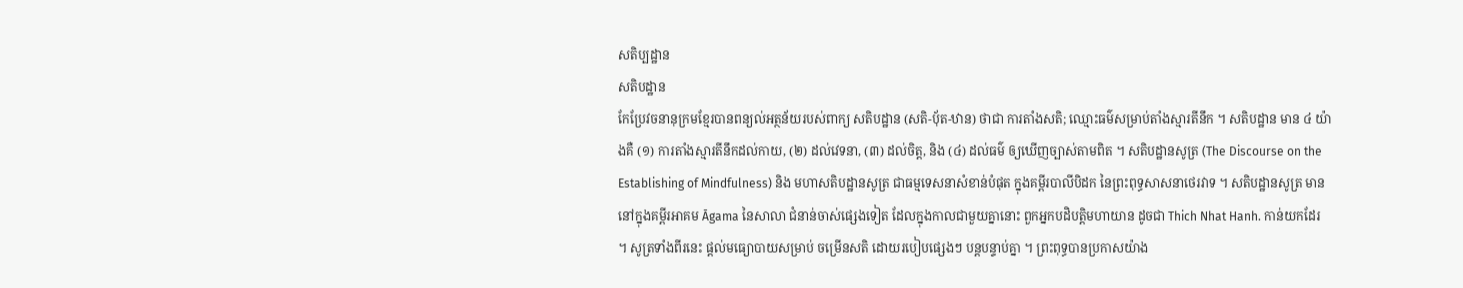សតិប្បដ្ឋាន
សតិបដ្ឋាន
កែប្រែវចនានុក្រមខ្មែរបានពន្យល់អត្ថន័យរបស់ពាក្យ សតិបដ្ឋាន (សតិ-បុ័ត-ឋាន) ថាជា ការតាំងសតិ; ឈ្មោះធម៌សម្រាប់តាំងស្មារតីនឹក ។ សតិបដ្ឋាន មាន ៤ យ៉ាងគឺ (១) ការតាំងស្មារតីនឹកដល់កាយ, (២) ដល់វេទនា, (៣) ដល់ចិត្ត, និង (៤) ដល់ធម៌ ឲ្យឃើញច្បាស់តាមពិត ។ សតិបដ្ឋានសូត្រ (The Discourse on the Establishing of Mindfulness) និង មហាសតិបដ្ឋានសូត្រ ជាធម្មទេសនាសំខាន់បំផុត ក្នុងគម្ពីរបាលីបិដក នៃព្រះពុទ្ធសាសនាថេរវាទ ។ សតិបដ្ឋានសូត្រ មាននៅក្នុងគម្ពីរអាគម Āgama នៃសាលា ជំនាន់ចាស់ផ្សេងទៀត ដែលក្នុងកាលជាមួយគ្នានោះ ពួកអ្នកបដិបត្តិមហាយាន ដូចជា Thich Nhat Hanh. កាន់យកដែរ ។ សូត្រទាំងពីរនេះ ផ្តល់មធ្យោបាយសម្រាប់ ចម្រើនសតិ ដោយរបៀបផ្សេងៗ បន្តបន្ទាប់គ្នា ។ ព្រះពុទ្ធបានប្រកាសយ៉ាង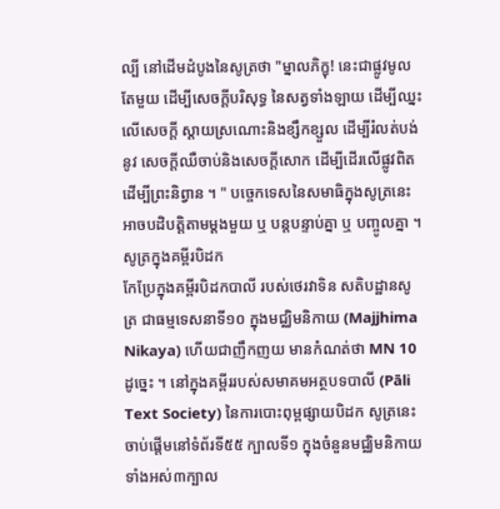ល្បី នៅដើមដំបូងនៃសូត្រថា "ម្នាលភិក្ខុ! នេះជាផ្លូវមូលតែមួយ ដើម្បីសេចក្តីបរិសុទ្ធ នៃសត្វទាំងឡាយ ដើម្បីឈ្នះលើសេចក្តី ស្តាយស្រណោះនិងខ្សឹកខ្សួល ដើម្បីរំលត់បង់នូវ សេចក្តីឈឺចាប់និងសេចក្តីសោក ដើម្បីដើរលើផ្លូវពិត ដើម្បីព្រះនិព្វាន ។ " បច្ចេកទេសនៃសមាធិក្នុងសូត្រនេះអាចបដិបត្តិតាមម្តងមួយ ឬ បន្តបន្ទាប់គ្នា ឬ បញ្ចូលគ្នា ។
សូត្រក្នុងគម្ពីរបិដក
កែប្រែក្នុងគម្ពីរបិដកបាលី របស់ថេរវាទិន សតិបដ្ឋានសូត្រ ជាធម្មទេសនាទី១០ ក្នុងមជ្ឈិមនិកាយ (Majjhima Nikaya) ហើយជាញឹកញយ មានកំណត់ថា MN 10 ដូច្នេះ ។ នៅក្នុងគម្ពីររបស់សមាគមអត្ថបទបាលី (Pāli Text Society) នៃការបោះពុម្ពផ្សាយបិដក សូត្រនេះចាប់ផ្តើមនៅទំព័រទី៥៥ ក្បាលទី១ ក្នុងចំនួនមជ្ឈិមនិកាយ ទាំងអស់៣ក្បាល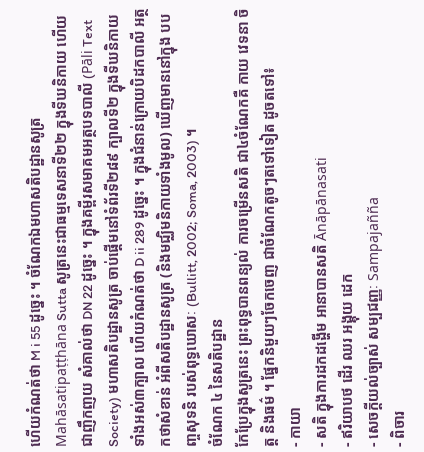ហើយកំណត់ថា M i 55 ដូច្នេះ ។ ចំណែកឯមហាសតិបដ្ឋានសូត្រ Mahāsatipaṭṭhāna Sutta សូត្រនេះជាធម្មទេសនាទី២២ ក្នុងទីឃនិកាយ ហើយជាញឹកញយ សំគាល់ថា DN 22 ដូច្នេះ ។ ក្នុងគម្ពីរសមាគមអត្ថបទបាលី (Pāli Text Society) មហាសតិបដ្ឋានសូត្រ ចាប់ផ្តើមនៅទំព័រទី២៨៩ ក្បាលទី២ ក្នុងទីឃនិកាយ ទាំងអស់៣ក្បាល ហើយកំណត់ថា D ii 289 ដូច្នេះ ។ ក្នុងជំនាន់ក្រោយបិដកបាលី អត្ថកថាសំខាន់ អំពីសតិបដ្ឋានសូត្រ (និងមជ្ឈិមនិកាយទាំងមូល) ឃើញមាននៅក្នុង បបញ្ចសុទនិ របស់ពុទ្ធឃោសៈ (Bullitt, 2002; Soma, 2003) ។
ចំណែក ៤ នៃសតិបដ្ឋាន
កែប្រែក្នុងសូត្រនេះ ព្រះពុទ្ធបានពន្យល់ ការចម្រើនសតិ ជា៤ចំណែកគឺ កាយ វេទនា ចិត្ត និងធម៌ ។ ផ្នែកនិមួយៗចែកចេញ ជាចំណែកតូចៗតទៅទៀត ដូចតទៅ៖
- កាយា
- សតិ ក្នុងការដកដង្ហើម អានាបានសតិ Ānāpānasati
- ឥរិយាបថ ដើរ ឈរ អង្គុយ ដេក
- សេចក្តីយល់ច្បាស់ សម្បជញ្ញៈ Sampajañña
- ពិចារ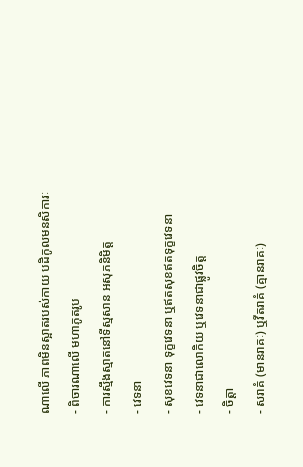ណាលើ ភាពមិនស្អាតរបស់កាយ បដិកូលមនសិការៈ
- ពិចារណាលើ មហាភូតរូប
- ការស្មឹងស្មាតនៅទីស្មសាន អសុភនិមិត្ត
- វេទនា
- សុខវេទនា ទុក្ខវេទនា ឬឥតសុខឥតទុក្ខវេទនា
- វេទនាជាលោកិយ ឬវេទនាជាផ្លូវចិត្ត
- ចិត្តា
- សរាគំ (មានរាគៈ) ឬវីតរាគំ (គ្មានរាគៈ)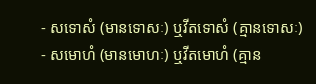- សទោសំ (មានទោសៈ) ឬវីតទោសំ (គ្មានទោសៈ)
- សមោហំ (មានមោហៈ) ឬវីតមោហំ (គ្មាន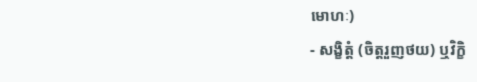មោហៈ)
- សង្ខិត្តំ (ចិត្តរួញថយ) ឬវិក្ខិ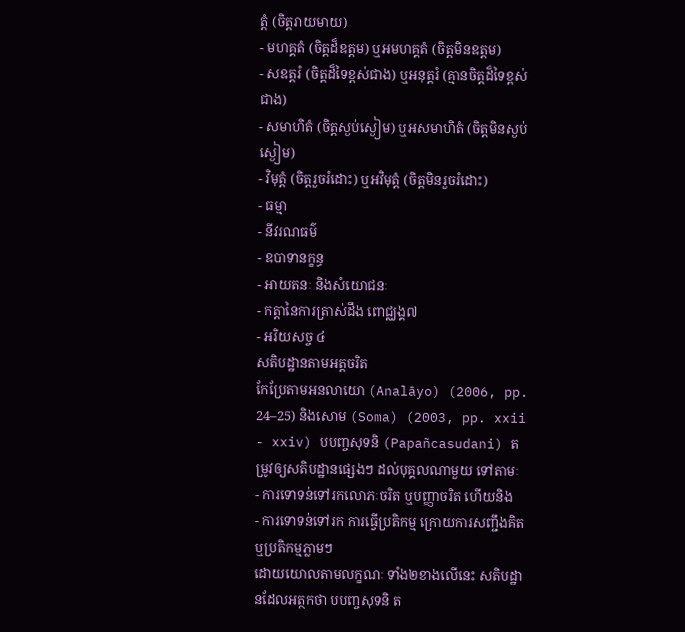ត្តំ (ចិត្តរាយមាយ)
- មហគ្គតំ (ចិត្តដ៏ឧត្តម) ឬអមហគ្គតំ (ចិត្តមិនឧត្តម)
- សឧត្តរំ (ចិត្តដ៏ទៃខ្ពស់ជាង) ឬអនុត្តរំ (គ្មានចិត្តដ៏ទៃខ្ពស់ជាង)
- សមាហិតំ (ចិត្តស្ងប់ស្ងៀម) ឬអសមាហិតំ (ចិត្តមិនស្ងប់ស្ងៀម)
- វិមុត្តំ (ចិត្តរួចរំដោះ) ឬអវិមុត្តំ (ចិត្តមិនរួចរំដោះ)
- ធម្មា
- នីវរណធម៌
- ឧបាទានក្ខន្ធ
- អាយតនៈ និងសំយោជនៈ
- កត្តានៃការត្រាស់ដឹង ពោជ្ឈង្គ៧
- អរិយសច្ច ៤
សតិបដ្ឋានតាមអត្តចរិត
កែប្រែតាមអនលាយោ (Analāyo) (2006, pp. 24–25) និងសោម (Soma) (2003, pp. xxii - xxiv) បបញ្ចសុទនិ (Papañcasudani) តម្រូវឲ្យសតិបដ្ឋានផ្សេងៗ ដល់បុគ្គលណាមួយ ទៅតាមៈ
- ការទោទន់ទៅរកលោភៈចរិត ឬបញ្ញាចរិត ហើយនិង
- ការទោទន់ទៅរក ការធ្វើប្រតិកម្ម ក្រោយការសញ្ជឹងគិត ឬប្រតិកម្មភ្លាមៗ
ដោយយោលតាមលក្ខណៈ ទាំង២ខាងលើនេះ សតិបដ្ឋានដែលអត្ថកថា បបញ្ចសុទនិ ត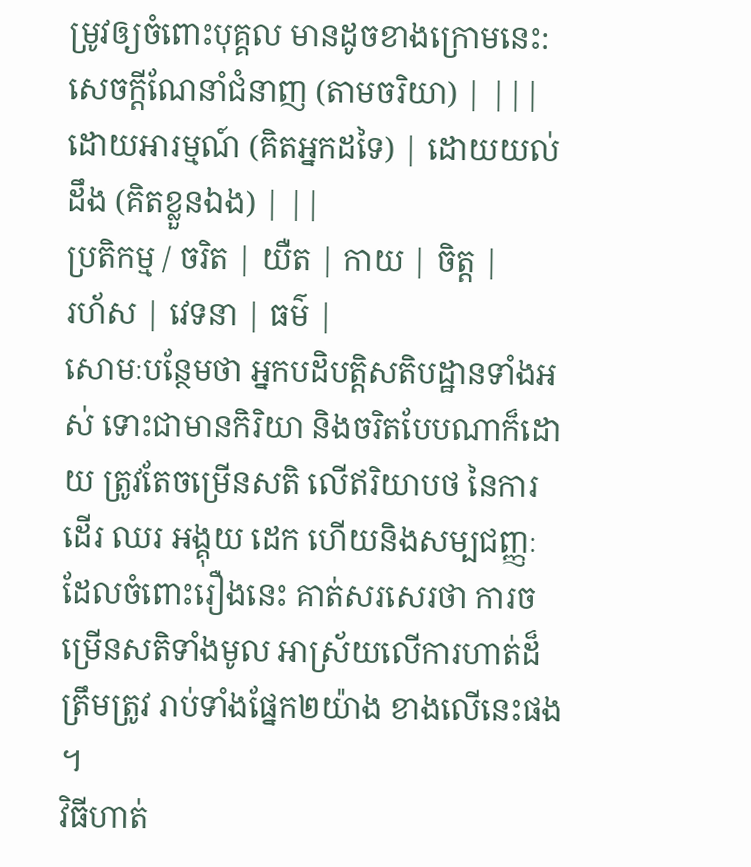ម្រូវឲ្យចំពោះបុគ្គល មានដូចខាងក្រោមនេះ:
សេចក្តីណែនាំជំនាញ (តាមចរិយា) | |||
ដោយអារម្មណ៍ (គិតអ្នកដទៃ) | ដោយយល់ដឹង (គិតខ្លួនឯង) | ||
ប្រតិកម្ម / ចរិត | យឺត | កាយ | ចិត្ត |
រហ័ស | វេទនា | ធម៌ |
សោមៈបន្ថែមថា អ្នកបដិបត្តិសតិបដ្ឋានទាំងអស់ ទោះជាមានកិរិយា និងចរិតបែបណាក៏ដោយ ត្រូវតែចម្រើនសតិ លើឥរិយាបថ នៃការដើរ ឈរ អង្គុយ ដេក ហើយនិងសម្បជញ្ញៈ ដែលចំពោះរឿងនេះ គាត់សរសេរថា ការចម្រើនសតិទាំងមូល អាស្រ័យលើការហាត់ដ៏ត្រឹមត្រូវ រាប់ទាំងផ្នែក២យ៉ាង ខាងលើនេះផង ។
វិធីហាត់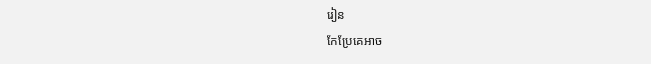រៀន
កែប្រែគេអាច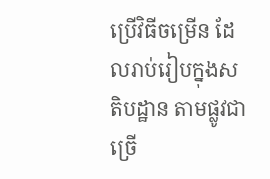ប្រើវិធីចម្រើន ដែលរាប់រៀបក្នុងសតិបដ្ឋាន តាមផ្លូវជាច្រើ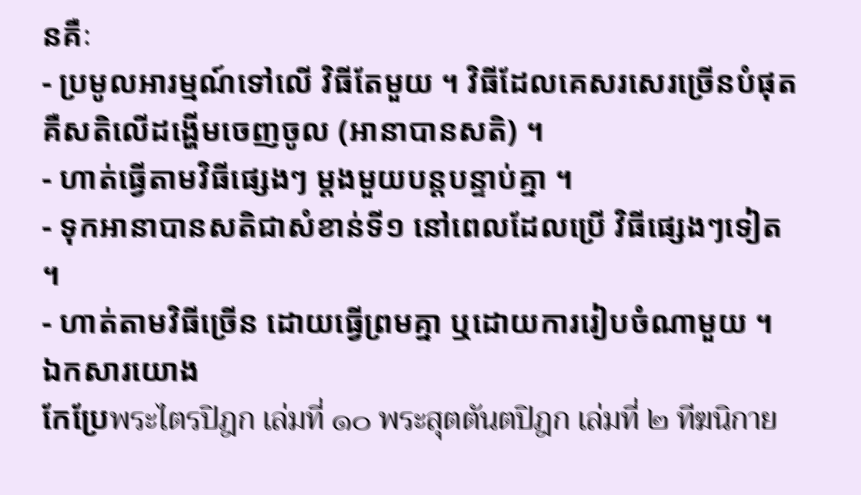នគឺៈ
- ប្រមូលអារម្មណ៍ទៅលើ វិធីតែមួយ ។ វិធីដែលគេសរសេរច្រើនបំផុត គឺសតិលើដង្ហើមចេញចូល (អានាបានសតិ) ។
- ហាត់ធ្វើតាមវិធីផ្សេងៗ ម្តងមួយបន្តបន្ទាប់គ្នា ។
- ទុកអានាបានសតិជាសំខាន់ទី១ នៅពេលដែលប្រើ វិធីផ្សេងៗទៀត ។
- ហាត់តាមវិធីច្រើន ដោយធ្វើព្រមគ្នា ឬដោយការរៀបចំណាមួយ ។
ឯកសារយោង
កែប្រែพระไตรปิฎก เล่มที่ ๑๐ พระสุตตันตปิฎก เล่มที่ ๒ ทีฆนิกาย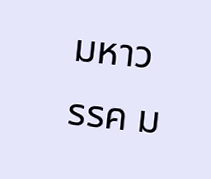มหาวรรค ม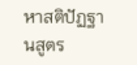หาสติปัฏฐานสูตร